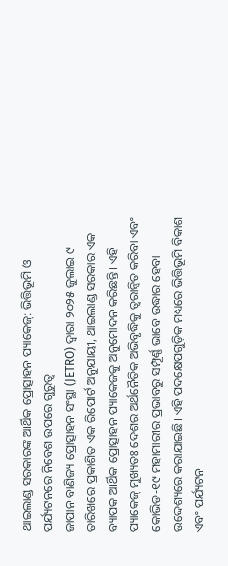ଥାଇଲାଣ୍ଡ ସରକାରଙ୍କ ଆର୍ଥିକ ପ୍ରୋତ୍ସାହନ ପ୍ୟାକେଜ୍: ଭିତ୍ତିଭୂମି ଓ ପର୍ଯ୍ୟଟନରେ ନିବେଶ ଉପରେ ଗୁରୁତ୍ୱ
ଜାପାନ ବାଣିଜ୍ୟ ପ୍ରୋତ୍ସାହନ ସଂସ୍ଥା (JETRO) ଦ୍ୱାରା ୨୦୨୫ ଜୁଲାଇ ୯ ତାରିଖରେ ପ୍ରକାଶିତ ଏକ ରିପୋର୍ଟ ଅନୁଯାୟୀ, ଥାଇଲାଣ୍ଡ ସରକାର ଏକ ବ୍ୟାପକ ଆର୍ଥିକ ପ୍ରୋତ୍ସାହନ ପ୍ୟାକେଜକୁ ଅନୁମୋଦନ କରିଛନ୍ତି। ଏହି ପ୍ୟାକେଜ୍ ମୁଖ୍ୟତଃ ଦେଶର ଅର୍ଥନୈତିକ ଅଭିବୃଦ୍ଧିକୁ ତ୍ୱରାନ୍ୱିତ କରିବା ଏବଂ କୋଭିଡ-୧୯ ମହାମାରୀର ପ୍ରଭାବରୁ ସମ୍ପୂର୍ଣ୍ଣ ଭାବେ ଉଦ୍ଧାର ହେବା ଉଦ୍ଦେଶ୍ୟରେ କରାଯାଇଛି। ଏହି ପଦକ୍ଷେପଗୁଡ଼ିକ ମଧ୍ୟରେ ଭିତ୍ତିଭୂମି ବିକାଶ ଏବଂ ପର୍ଯ୍ୟଟନ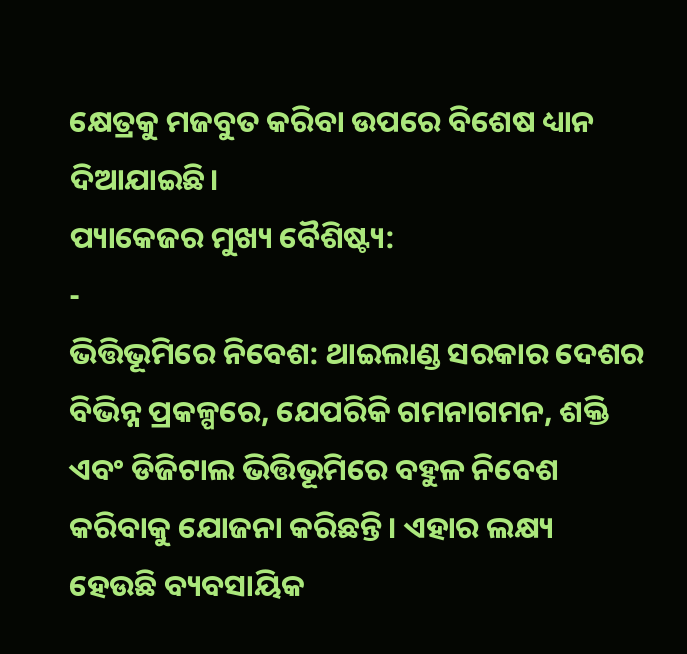କ୍ଷେତ୍ରକୁ ମଜବୁତ କରିବା ଉପରେ ବିଶେଷ ଧ୍ୟାନ ଦିଆଯାଇଛି।
ପ୍ୟାକେଜର ମୁଖ୍ୟ ବୈଶିଷ୍ଟ୍ୟ:
-
ଭିତ୍ତିଭୂମିରେ ନିବେଶ: ଥାଇଲାଣ୍ଡ ସରକାର ଦେଶର ବିଭିନ୍ନ ପ୍ରକଳ୍ପରେ, ଯେପରିକି ଗମନାଗମନ, ଶକ୍ତି ଏବଂ ଡିଜିଟାଲ ଭିତ୍ତିଭୂମିରେ ବହୁଳ ନିବେଶ କରିବାକୁ ଯୋଜନା କରିଛନ୍ତି। ଏହାର ଲକ୍ଷ୍ୟ ହେଉଛି ବ୍ୟବସାୟିକ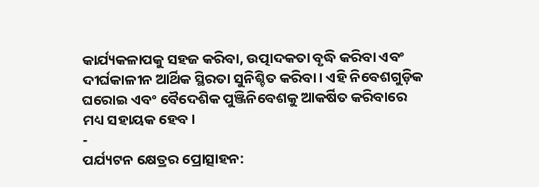କାର୍ଯ୍ୟକଳାପକୁ ସହଜ କରିବା, ଉତ୍ପାଦକତା ବୃଦ୍ଧି କରିବା ଏବଂ ଦୀର୍ଘକାଳୀନ ଆର୍ଥିକ ସ୍ଥିରତା ସୁନିଶ୍ଚିତ କରିବା। ଏହି ନିବେଶଗୁଡ଼ିକ ଘରୋଇ ଏବଂ ବୈଦେଶିକ ପୁଞ୍ଜିନିବେଶକୁ ଆକର୍ଷିତ କରିବାରେ ମଧ୍ୟ ସହାୟକ ହେବ।
-
ପର୍ଯ୍ୟଟନ କ୍ଷେତ୍ରର ପ୍ରୋତ୍ସାହନ: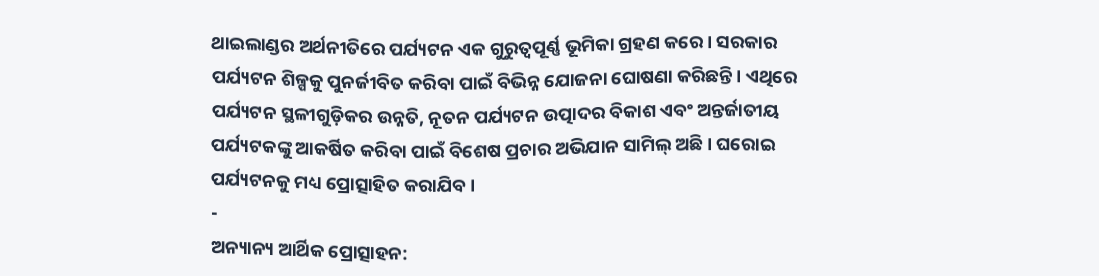ଥାଇଲାଣ୍ଡର ଅର୍ଥନୀତିରେ ପର୍ଯ୍ୟଟନ ଏକ ଗୁରୁତ୍ୱପୂର୍ଣ୍ଣ ଭୂମିକା ଗ୍ରହଣ କରେ। ସରକାର ପର୍ଯ୍ୟଟନ ଶିଳ୍ପକୁ ପୁନର୍ଜୀବିତ କରିବା ପାଇଁ ବିଭିନ୍ନ ଯୋଜନା ଘୋଷଣା କରିଛନ୍ତି। ଏଥିରେ ପର୍ଯ୍ୟଟନ ସ୍ଥଳୀଗୁଡ଼ିକର ଉନ୍ନତି, ନୂତନ ପର୍ଯ୍ୟଟନ ଉତ୍ପାଦର ବିକାଶ ଏବଂ ଅନ୍ତର୍ଜାତୀୟ ପର୍ଯ୍ୟଟକଙ୍କୁ ଆକର୍ଷିତ କରିବା ପାଇଁ ବିଶେଷ ପ୍ରଚାର ଅଭିଯାନ ସାମିଲ୍ ଅଛି। ଘରୋଇ ପର୍ଯ୍ୟଟନକୁ ମଧ୍ୟ ପ୍ରୋତ୍ସାହିତ କରାଯିବ।
-
ଅନ୍ୟାନ୍ୟ ଆର୍ଥିକ ପ୍ରୋତ୍ସାହନ: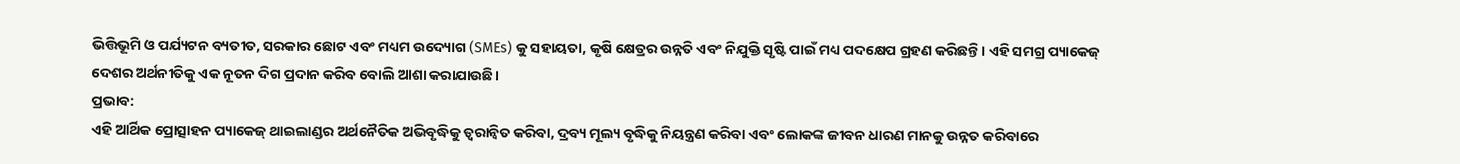ଭିତ୍ତିଭୂମି ଓ ପର୍ଯ୍ୟଟନ ବ୍ୟତୀତ, ସରକାର ଛୋଟ ଏବଂ ମଧ୍ୟମ ଉଦ୍ୟୋଗ (SMEs) କୁ ସହାୟତା, କୃଷି କ୍ଷେତ୍ରର ଉନ୍ନତି ଏବଂ ନିଯୁକ୍ତି ସୃଷ୍ଟି ପାଇଁ ମଧ୍ୟ ପଦକ୍ଷେପ ଗ୍ରହଣ କରିଛନ୍ତି। ଏହି ସମଗ୍ର ପ୍ୟାକେଜ୍ ଦେଶର ଅର୍ଥନୀତିକୁ ଏକ ନୂତନ ଦିଗ ପ୍ରଦାନ କରିବ ବୋଲି ଆଶା କରାଯାଉଛି।
ପ୍ରଭାବ:
ଏହି ଆର୍ଥିକ ପ୍ରୋତ୍ସାହନ ପ୍ୟାକେଜ୍ ଥାଇଲାଣ୍ଡର ଅର୍ଥନୈତିକ ଅଭିବୃଦ୍ଧିକୁ ତ୍ୱରାନ୍ୱିତ କରିବା, ଦ୍ରବ୍ୟ ମୂଲ୍ୟ ବୃଦ୍ଧିକୁ ନିୟନ୍ତ୍ରଣ କରିବା ଏବଂ ଲୋକଙ୍କ ଜୀବନ ଧାରଣ ମାନକୁ ଉନ୍ନତ କରିବାରେ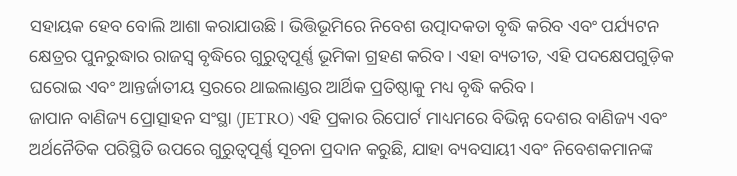ସହାୟକ ହେବ ବୋଲି ଆଶା କରାଯାଉଛି। ଭିତ୍ତିଭୂମିରେ ନିବେଶ ଉତ୍ପାଦକତା ବୃଦ୍ଧି କରିବ ଏବଂ ପର୍ଯ୍ୟଟନ କ୍ଷେତ୍ରର ପୁନରୁଦ୍ଧାର ରାଜସ୍ୱ ବୃଦ୍ଧିରେ ଗୁରୁତ୍ୱପୂର୍ଣ୍ଣ ଭୂମିକା ଗ୍ରହଣ କରିବ। ଏହା ବ୍ୟତୀତ, ଏହି ପଦକ୍ଷେପଗୁଡ଼ିକ ଘରୋଇ ଏବଂ ଆନ୍ତର୍ଜାତୀୟ ସ୍ତରରେ ଥାଇଲାଣ୍ଡର ଆର୍ଥିକ ପ୍ରତିଷ୍ଠାକୁ ମଧ୍ୟ ବୃଦ୍ଧି କରିବ।
ଜାପାନ ବାଣିଜ୍ୟ ପ୍ରୋତ୍ସାହନ ସଂସ୍ଥା (JETRO) ଏହି ପ୍ରକାର ରିପୋର୍ଟ ମାଧ୍ୟମରେ ବିଭିନ୍ନ ଦେଶର ବାଣିଜ୍ୟ ଏବଂ ଅର୍ଥନୈତିକ ପରିସ୍ଥିତି ଉପରେ ଗୁରୁତ୍ୱପୂର୍ଣ୍ଣ ସୂଚନା ପ୍ରଦାନ କରୁଛି, ଯାହା ବ୍ୟବସାୟୀ ଏବଂ ନିବେଶକମାନଙ୍କ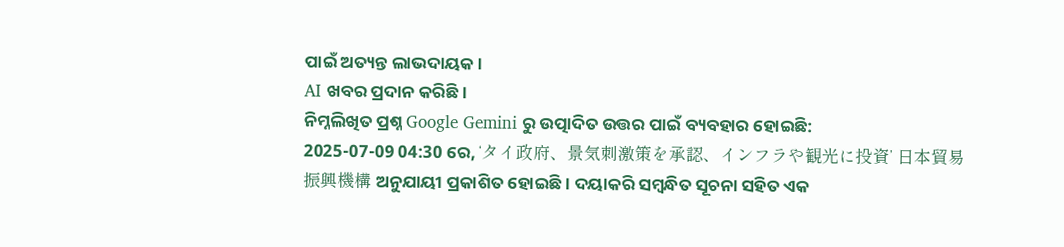ପାଇଁ ଅତ୍ୟନ୍ତ ଲାଭଦାୟକ।
AI ଖବର ପ୍ରଦାନ କରିଛି।
ନିମ୍ନଲିଖିତ ପ୍ରଶ୍ନ Google Gemini ରୁ ଉତ୍ପାଦିତ ଉତ୍ତର ପାଇଁ ବ୍ୟବହାର ହୋଇଛି:
2025-07-09 04:30 ରେ, ‘タイ政府、景気刺激策を承認、インフラや観光に投資’ 日本貿易振興機構 ଅନୁଯାୟୀ ପ୍ରକାଶିତ ହୋଇଛି। ଦୟାକରି ସମ୍ବନ୍ଧିତ ସୂଚନା ସହିତ ଏକ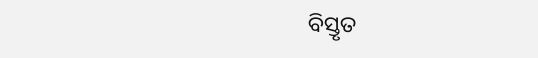ବିସ୍ତୃତ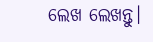ଲେଖ ଲେଖନ୍ତୁ।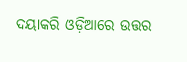ଦୟାକରି ଓଡ଼ିଆରେ ଉତ୍ତର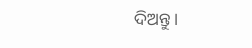ଦିଅନ୍ତୁ।